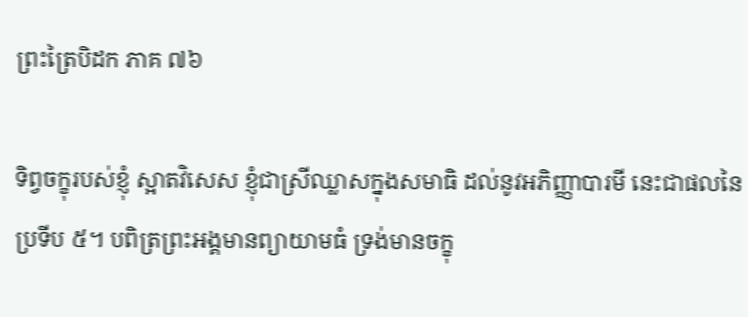ព្រះត្រៃបិដក ភាគ ៧៦

ទិព្វចក្ខុរបស់ខ្ញុំ ស្អាតវិសេស ខ្ញុំជាស្រីឈ្លាសក្នុងសមាធិ ដល់នូវអភិញ្ញាបារមី នេះជាផលនៃប្រទីប ៥។ បពិត្រព្រះអង្គមានព្យាយាមធំ ទ្រង់មានចក្ខុ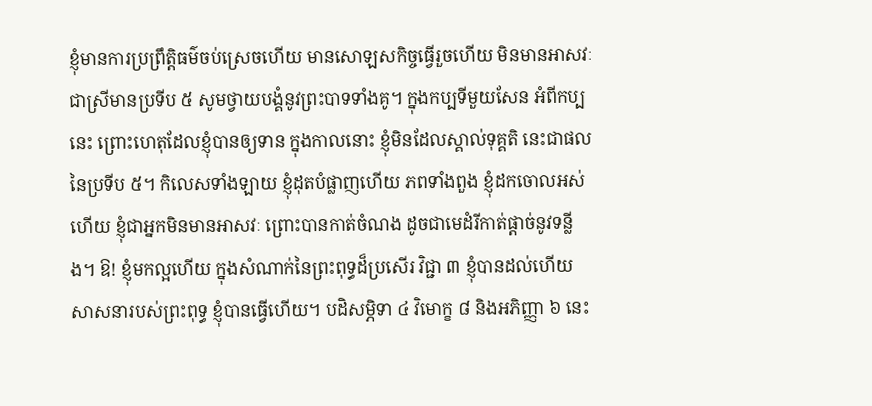ខ្ញុំមានការប្រព្រឹត្តិធម៌ចប់ស្រេចហើយ មានសោឡសកិច្ចធ្វើរួចហើយ មិនមានអាសវៈ ជាស្រីមានប្រទីប ៥ សូមថ្វាយបង្គំនូវព្រះបាទទាំងគូ។ ក្នុងកប្បទីមួយសែន អំពីកប្បនេះ ព្រោះហេតុដែលខ្ញុំបានឲ្យទាន ក្នុងកាលនោះ ខ្ញុំមិនដែលស្គាល់ទុគ្គតិ នេះជាផលនៃប្រទីប ៥។ កិលេសទាំងឡាយ ខ្ញុំដុតបំផ្លាញហើយ ភពទាំងពួង ខ្ញុំដកចោលអស់ហើយ ខ្ញុំជាអ្នកមិនមានអាសវៈ ព្រោះបានកាត់ចំណង ដូចជាមេដំរីកាត់ផ្តាច់នូវទន្លីង។ ឱ! ខ្ញុំមកល្អហើយ ក្នុងសំណាក់នៃព្រះពុទ្ធដ៏ប្រសើរ វិជ្ជា ៣ ខ្ញុំបានដល់ហើយ សាសនារបស់ព្រះពុទ្ធ ខ្ញុំបានធ្វើហើយ។ បដិសម្ភិទា ៤ វិមោក្ខ ៨ និងអភិញ្ញា ៦ នេះ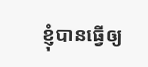ខ្ញុំបានធ្វើឲ្យ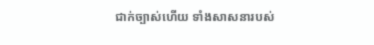ជាក់ច្បាស់ហើយ ទាំងសាសនារបស់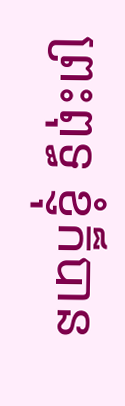ព្រះពុទ្ធ ខ្ញុំក៏បាន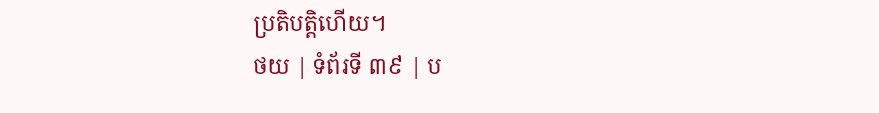ប្រតិបតិ្តហើយ។
ថយ | ទំព័រទី ៣៩ | ប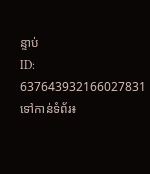ន្ទាប់
ID: 637643932166027831
ទៅកាន់ទំព័រ៖